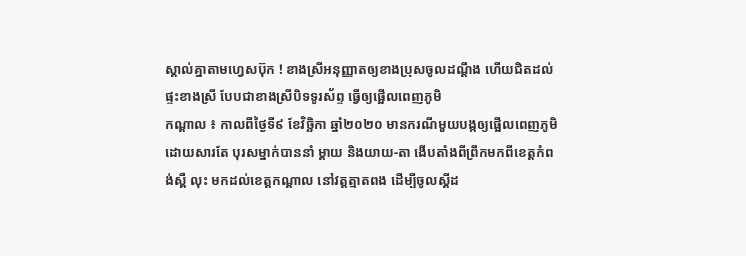ស្គាល់គ្នាតាមហ្វេសប៊ុក ! ខាងស្រីអនុញ្ញាតឲ្យខាងប្រុសចូលដណ្ដឹង ហើយជិតដល់ផ្ទះខាងស្រី បែបជាខាងស្រីបិទទូរស័ព្ទ ធ្វើឲ្យផ្អើលពេញភូមិ
កណ្ដាល ៖ កាលពីថ្ងៃទី៩ ខែវិច្ឆិកា ឆ្នាំ២០២០ មានករណីមួយបង្កឲ្យផ្អើលពេញភូមិ ដោយសារតែ បុរសម្នាក់បាននាំ ម្ដាយ និងយាយ-តា ងើបតាំងពីព្រឹកមកពីខេត្តកំពង់ស្ពឺ លុះ មកដល់ខេត្តកណ្ដាល នៅវត្តត្មាតពង ដើម្បីចូលស្ដីដ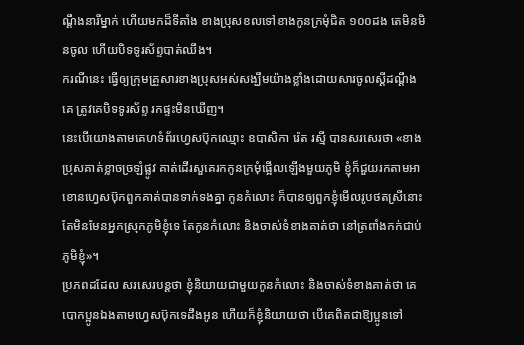ណ្ដឹងនារីម្នាក់ ហើយមកដ៏ទីតាំង ខាងប្រុសខលទៅខាងកូនក្រមុំជិត ១០០ដង តេមិនមិនចូល ហើយបិទទូរស័ព្ទបាត់ឈឹង។
ករណីនេះ ធ្វើឲ្យក្រុមគ្រួសារខាងប្រុសអស់សង្ឃឹមយ៉ាងខ្លាំងដោយសារចូលស្ដីដណ្ដឹងគេ ត្រូវគេបិទទូរស័ព្ទ រកផ្ទះមិនឃើញ។
នេះបើយោងតាមគេហទំព័រហ្វេសប៊ុកឈ្មោះ ឧបាសិកា រ៉េត រស្មី បានសរសេរថា «ខាងប្រុសគាត់ខ្លាចច្រឡំផ្លូវ គាត់ដើរសួគេរកកូនក្រមុំផ្អើលឡើងមួយភូមិ ខ្ញុំក៏ជួយរកតាមអាខោនហ្វេសប៊ុកពួកគាត់បានទាក់ទងគ្នា កូនកំលោះ ក៏បានឲ្យពួកខ្ញុំមើលរូបថតស្រីនោះ តែមិនមែនអ្នកស្រុកភូមិខ្ញុំទេ តែកូនកំលោះ និងចាស់ទំខាងគាត់ថា នៅត្រពាំងកក់ជាប់ភូមិខ្ញុំ»។
ប្រភពដដែល សរសេរបន្ដថា ខ្ញុំនិយាយជាមួយកូនកំលោះ និងចាស់ទំខាងគាត់ថា គេបោកប្អូនឯងតាមហ្វេសប៊ុកទេដឹងអូន ហើយក៏ខ្ញុំនិយាយថា បើគេពិតជាឱ្យប្អូនទៅ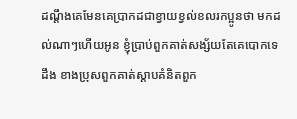ដណ្ដឹងគេមែនគេប្រាកដជាខ្វាយខ្វល់ខលរកប្អូនថា មកដល់ណាៗហើយអូន ខ្ញុំប្រាប់ពួកគាត់សង្ស័យតែគេបោកទេដឹង ខាងប្រុសពួកគាត់ស្ដាបគំនិតពួក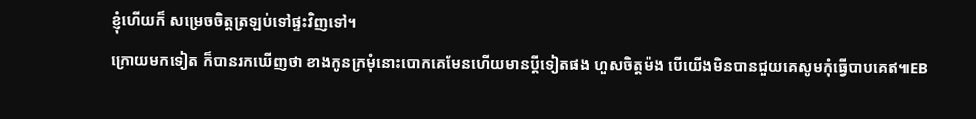ខ្ញុំហើយក៏ សម្រេចចិត្តត្រឡប់ទៅផ្ទះវិញទៅ។
ក្រោយមកទៀត ក៏បានរកឃើញថា ខាងកូនក្រមុំនោះបោកគេមែនហើយមានប្ដីទៀតផង ហួសចិត្តម៉ង បើយើងមិនបានជួយគេសូមកុំធ្វើបាបគេឥ៕EB